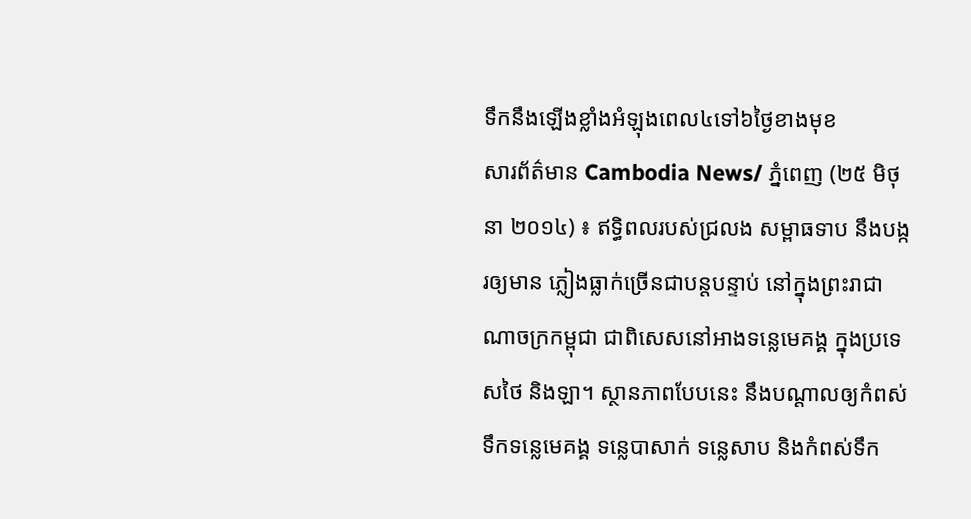ទឹកនឹងឡើងខ្លាំងអំឡុងពេល៤ទៅ៦ថ្ងៃខាងមុខ
សារព័ត៌មាន Cambodia News/ ភ្នំពេញ (២៥ មិថុនា ២០១៤) ៖ ឥទ្ធិពលរបស់ជ្រលង សម្ពាធទាប នឹងបង្ករឲ្យមាន ភ្លៀងធ្លាក់ច្រើនជាបន្តបន្ទាប់ នៅក្នុងព្រះរាជាណាចក្រកម្ពុជា ជាពិសេសនៅអាងទន្លេមេគង្គ ក្នុងប្រទេសថៃ និងឡា។ ស្ថានភាពបែបនេះ នឹងបណ្តាលឲ្យកំពស់ទឹកទន្លេមេគង្គ ទន្លេបាសាក់ ទន្លេសាប និងកំពស់ទឹក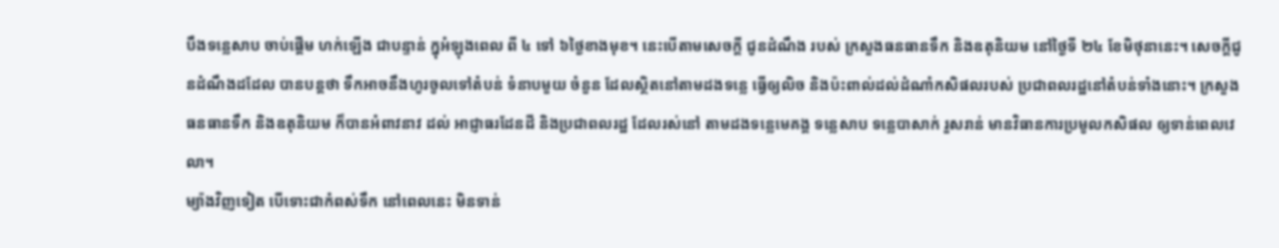បឹងទន្លេសាប ចាប់ផ្តើម ហក់ឡើង ជាបន្ទាន់ ក្នុអំឡុងពេល ពី ៤ ទៅ ៦ថ្ងៃខាងមុខ។ នេះបើតាមសេចក្តី ជូនដំណឹង របស់ ក្រសួងធនធានទឹក និងឧតុនិយម នៅថ្ងៃទី ២៤ ខែមិថុនានេះ។ សេចក្តីជូនដំណឹងដដែល បានបន្តថា ទឹកអាចនឹងហូរចូលទៅតំបន់ ទំនាបមួយ ចំនួន ដែលស្ថិតនៅតាមដងទន្លេ ធ្វើឲ្យលិច និងប៉ះពាល់ដល់ដំណាំកសិផលរបស់ ប្រជាពលរដ្ឋនៅតំបន់ទាំងនោះ។ ក្រសួងធនធានទឹក និងឧតុនិយម ក៏បានអំពាវនាវ ដល់ អាជ្ញាធរដែនដី និងប្រជាពលរដ្ឋ ដែលរស់នៅ តាមដងទន្លេមេគង្គ ទន្លេសាប ទន្លេបាសាក់ រួសរាន់ មានវិធានការប្រមូលកសិផល ឲ្យទាន់ពេលវេលា។
ម្យ៉ាងវិញទៀត បើទោះជាកំពស់ទឹក នៅពេលនេះ មិនទាន់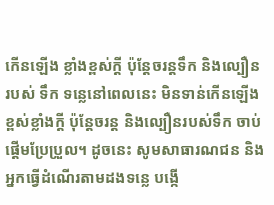កើនឡើង ខ្លាំងខ្ពស់ក្តី ប៉ុន្តែចរន្តទឹក និងល្បឿន របស់ ទឹក ទន្លេនៅពេលនេះ មិនទាន់កើនឡើង ខ្ពស់ខ្លាំងក្តី ប៉ុន្តែចរន្ត និងល្បឿនរបស់ទឹក ចាប់ផ្តើមប្រែប្រួល។ ដូចនេះ សូមសាធារណជន និងអ្នកធ្វើដំណើរតាមដងទន្លេ បង្កើ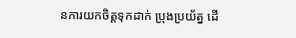នការយកចិត្តទុកដាក់ ប្រុងប្រយ័ត្ន ដើ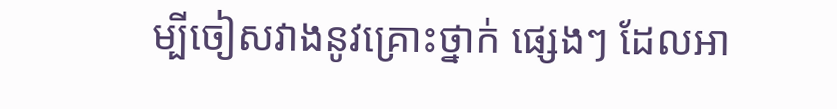ម្បីចៀសវាងនូវគ្រោះថ្នាក់ ផ្សេងៗ ដែលអា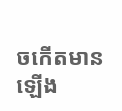ចកើតមាន ឡើង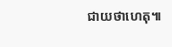ជាយថាហេតុ៕